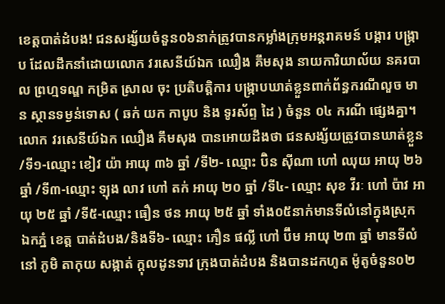ខេត្តបាត់ដំបង! ជនសង្ស័យចំនួន០៦នាក់ត្រូវបានកម្លាំងក្រុមអន្តរាគមន៍ បង្ការ បង្ក្រាប ដែលដឹកនាំដោយលោក វរសេនីយ៍ឯក ឈឿង គឹមសុង នាយការិយាល័យ នគរបាល ព្រហ្មទណ្ឌ កម្រិត ស្រាល ចុះ ប្រតិបត្តិការ បង្ក្រាបឃាត់ខ្លួនពាក់ព័ន្ធករណីលួច មាន ស្ថានទម្ងន់ទោស ( ឆក់ យក កាបូប និង ទូរស័ព្ទ ដៃ ) ចំនួន ០៤ ករណី ផ្សេងគ្នា។
លោក វរសេនីយ៍ឯក ឈឿង គឹមសុង បានអោយដឹងថា ជនសង្ស័យត្រូវបានឃាត់ខ្លួន
/ទី១-ឈ្មោះ ខៀវ យ៉ា អាយុ ៣៦ ឆ្នាំ /ទី២- ឈ្មោះ ប៊ិន ស៊ីណា ហៅ ឈុយ អាយុ ២៦ ឆ្នាំ /ទី៣-ឈ្មោះ ឡុង លាវ ហៅ តក់ អាយុ ២០ ឆ្នាំ /ទី៤- ឈ្មោះ សុខ វីរៈ ហៅ ប៉ាវ អាយុ ២៥ ឆ្នាំ /ទី៥-ឈ្មោះ ធឿន ថន អាយុ ២៥ ឆ្នាំ ទាំង០៥នាក់មានទីលំនៅក្នុងស្រុក ឯកភ្នំ ខេត្ត បាត់ដំបង/និងទី៦- ឈ្មោះ ភឿន ផល្លី ហៅ ប៊ឹម អាយុ ២៣ ឆ្នាំ មានទីលំនៅ ភូមិ តាកុយ សង្កាត់ ក្តុលដូនទាវ ក្រុងបាត់ដំបង និងបានដកហូត ម៉ូតូចំនួន០២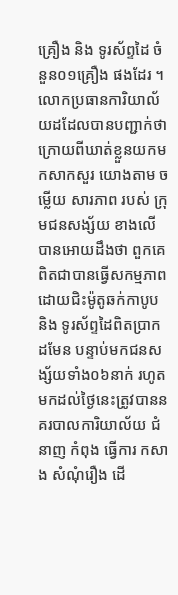គ្រឿង និង ទូរស័ព្ទដៃ ចំនួន០១គ្រឿង ផងដែរ ។
លោកប្រធានការិយាល័យដដែលបានបញ្ជាក់ថា ក្រោយពីឃាត់ខ្លួនយកមកសាកសួរ យោងតាម ចម្លេីយ សារភាព របស់ ក្រុមជនសង្ស័យ ខាងលើបានអោយដឹងថា ពួកគេពិតជាបានធ្វើសកម្មភាពដោយជិះម៉ូតូឆក់កាបូប និង ទូរស័ព្ទដៃពិតប្រាកដមែន បន្ទាប់មកជនសង្ស័យទាំង០៦នាក់ រហូតមកដល់ថ្ងៃនេះត្រូវបាននគរបាលការិយាល័យ ជំនាញ កំពុង ធ្វេីការ កសាង សំណុំរឿង ដេី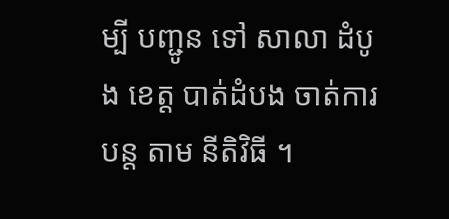ម្បី បញ្ជូន ទៅ សាលា ដំបូង ខេត្ត បាត់ដំបង ចាត់ការ បន្ត តាម នីតិវិធី ។